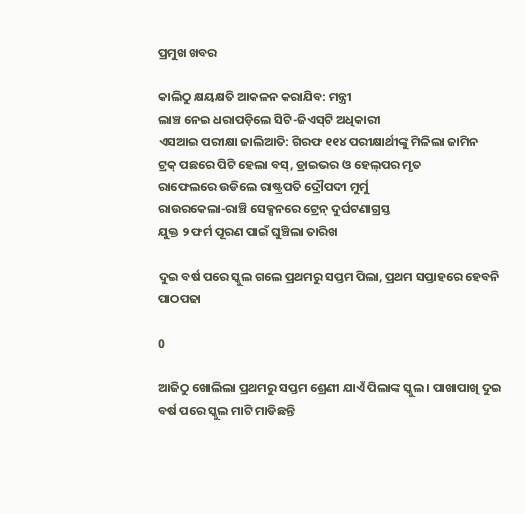ପ୍ରମୁଖ ଖବର

କାଲିଠୁ କ୍ଷୟକ୍ଷତି ଆକଳନ କରାଯିବ: ମନ୍ତ୍ରୀ
ଲାଞ୍ଚ ନେଇ ଧରାପଡ଼ିଲେ ସିଟି-ଜିଏସ୍‌ଟି ଅଧିକାରୀ
ଏସଆଇ ପରୀକ୍ଷା ଜାଲିଆତି: ଗିରଫ ୧୧୪ ପରୀକ୍ଷାର୍ଥୀଙ୍କୁ ମିଳିଲା ଜାମିନ
ଟ୍ରକ୍‌ ପଛରେ ପିଟି ହେଲା ବସ୍, ଡ୍ରାଇଭର ଓ ହେଲ୍‌ପର ମୃତ
ରାଫେଲରେ ଉଡିଲେ ରାଷ୍ଟ୍ରପତି ଦ୍ରୌପଦୀ ମୁର୍ମୁ
ରାଉରକେଲା-ରାଞ୍ଚି ସେକ୍ସନରେ ଟ୍ରେନ୍ ଦୁର୍ଘଟଣାଗ୍ରସ୍ତ
ଯୁକ୍ତ ୨ ଫର୍ମ ପୂରଣ ପାଇଁ ଘୁଞ୍ଚିଲା ତାରିଖ

ଦୁଇ ବର୍ଷ ପରେ ସ୍କୁଲ ଗଲେ ପ୍ରଥମରୁ ସପ୍ତମ ପିଲା, ପ୍ରଥମ ସପ୍ତାହରେ ହେବନି ପାଠପଢା

0

ଆଜିଠୁ ଖୋଲିଲା ପ୍ରଥମରୁ ସପ୍ତମ ଶ୍ରେଣୀ ଯାଏଁ ପିଲାଙ୍କ ସ୍କୁଲ । ପାଖାପାଖି ଦୁଇ ବର୍ଷ ପରେ ସ୍କୁଲ ମାଟି ମାଡିଛନ୍ତି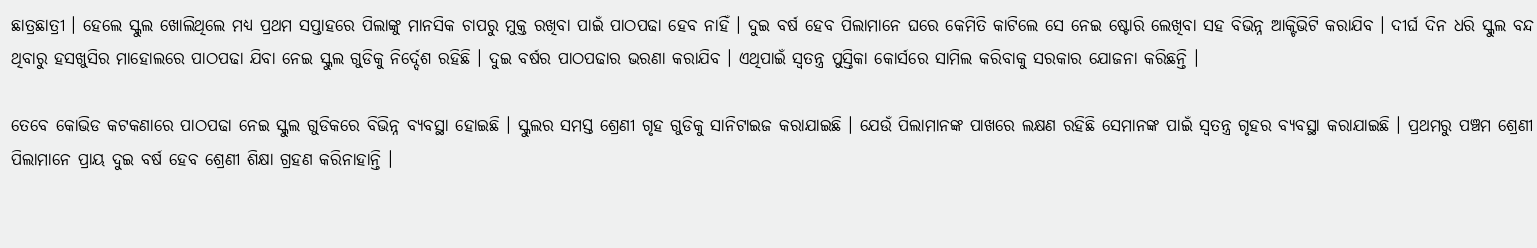ଛାତ୍ରଛାତ୍ରୀ । ହେଲେ ସ୍କୁଲ ଖୋଲିଥିଲେ ମଧ୍ୟ ପ୍ରଥମ ସପ୍ତାହରେ ପିଲାଙ୍କୁ ମାନସିକ ଚାପରୁ ମୁକ୍ତ ରଖିବା ପାଇଁ ପାଠପଢା ହେବ ନାହିଁ । ଦୁଇ ବର୍ଷ ହେବ ପିଲାମାନେ ଘରେ କେମିତି କାଟିଲେ ସେ ନେଇ ଷ୍ଟୋରି ଲେଖିବା ସହ ବିଭିନ୍ନ ଆକ୍ଟିଭିଟି କରାଯିବ । ଦୀର୍ଘ ଦିନ ଧରି ସ୍କୁଲ ବନ୍ଦ ଥିବାରୁ ହସଖୁସିର ମାହୋଲରେ ପାଠପଢା ଯିବା ନେଇ ସ୍କୁଲ ଗୁଡିକୁ ନିର୍ଦ୍ଦେଶ ରହିଛି । ଦୁଇ ବର୍ଷର ପାଠପଢାର ଭରଣା କରାଯିବ । ଏଥିପାଇଁ ସ୍ୱତନ୍ତ୍ର ପୁସ୍ତିକା କୋର୍ସରେ ସାମିଲ କରିବାକୁ ସରକାର ଯୋଜନା କରିଛନ୍ତି ।

ତେବେ କୋଭିଡ କଟକଣାରେ ପାଠପଢା ନେଇ ସ୍କୁଲ ଗୁଡିକରେ ବିଭିନ୍ନ ବ୍ୟବସ୍ଥା ହୋଇଛି । ସ୍କୁଲର ସମସ୍ତ ଶ୍ରେଣୀ ଗୃହ ଗୁଡିକୁ ସାନିଟାଇଜ କରାଯାଇଛି । ଯେଉଁ ପିଲାମାନଙ୍କ ପାଖରେ ଲକ୍ଷଣ ରହିଛି ସେମାନଙ୍କ ପାଇଁ ସ୍ୱତନ୍ତ୍ର ଗୃହର ବ୍ୟବସ୍ଥା କରାଯାଇଛି । ପ୍ରଥମରୁ ପଞ୍ଚମ ଶ୍ରେଣୀ ପିଲାମାନେ ପ୍ରାୟ ଦୁଇ ବର୍ଷ ହେବ ଶ୍ରେଣୀ ଶିକ୍ଷା ଗ୍ରହଣ କରିନାହାନ୍ତି ।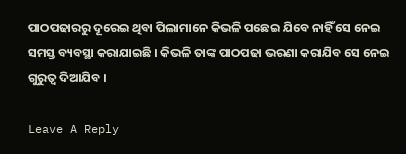ପାଠପଢାରରୁ ଦୂରେଇ ଥିବା ପିଲାମାନେ କିଭଳି ପଛେଇ ଯିବେ ନାହିଁ ସେ ନେଇ ସମସ୍ତ ବ୍ୟବସ୍ଥା କରାଯାଇଛି । କିଭଳି ତାଙ୍କ ପାଠପଢା ଭରଣା କରାଯିବ ସେ ନେଇ ଗୁରୁତ୍ୱ ଦିଆଯିବ ।

Leave A Reply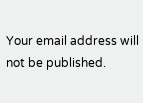Your email address will not be published.